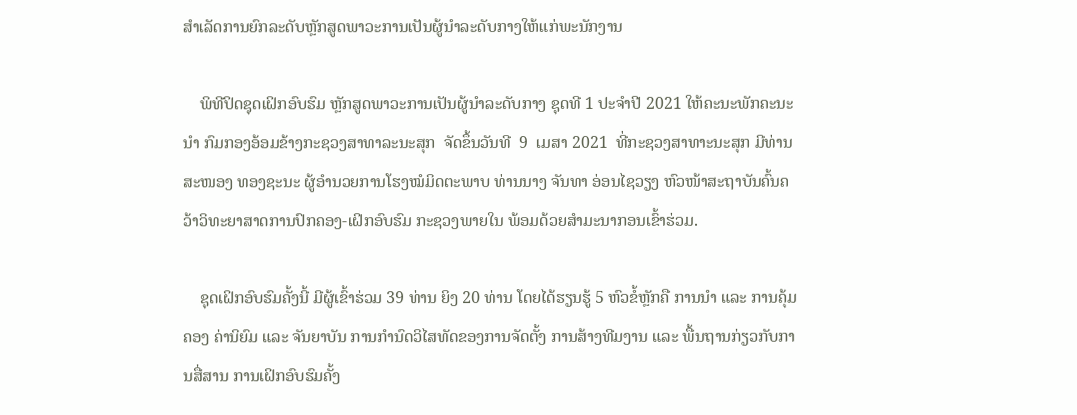ສຳເລັດການຍົກລະດັບຫຼັກສູດພາວະການເປັນຜູ້ນຳລະດັບກາງໃຫ້ແກ່ພະນັກງານ

    ພິທີປິດຊຸດເຝິກອົບຮົມ ຫຼັກສູດພາວະການເປັນຜູ້ນຳລະດັບກາງ ຊຸດທີ 1 ປະຈຳປີ 2021 ໃຫ້ຄະນະພັກຄະນະນຳ ກົມກອງອ້ອມຂ້າງກະຊວງສາທາລະນະສຸກ  ຈັດຂຶ້ນວັນທີ  9  ເມສາ 2021  ທີ່ກະຊວງສາທາະນະສຸກ ມີທ່ານ ສະໜອງ ທອງຊະນະ ຜູ້ອຳນວຍການໂຮງໝໍມິດຕະພາບ ທ່ານນາງ ຈັນທາ ອ່ອນໄຊວຽງ ຫົວໜ້າສະຖາບັນຄົ້ນຄວ້າວິທະຍາສາດການປົກຄອງ-ເຝິກອົບຮົມ ກະຊວງພາຍໃນ ພ້ອມດ້ວຍສຳມະນາກອນເຂົ້າຮ່ວມ.

    ຊຸດເຝິກອົບຮົມຄັ້ງນີ້ ມີຜູ້ເຂົ້າຮ່ວມ 39 ທ່ານ ຍິງ 20 ທ່ານ ໂດຍໄດ້ຮຽນຮູ້ 5 ຫົວຂໍ້ຫຼັກຄື ການນຳ ແລະ ການຄຸ້ມຄອງ ຄ່ານິຍົມ ແລະ ຈັນຍາບັນ ການກຳນົດວິໄສທັດຂອງການຈັດຕັ້ງ ການສ້າງທີມງານ ແລະ ພື້ນຖານກ່ຽວກັບການສື່ສານ ການເຝິກອົບຮົມຄັ້ງ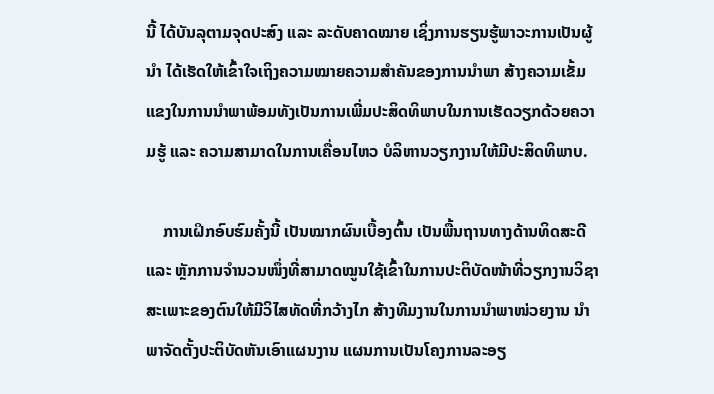ນີ້ ໄດ້ບັນລຸຕາມຈຸດປະສົງ ແລະ ລະດັບຄາດໝາຍ ເຊິ່ງການຮຽນຮູ້ພາວະການເປັນຜູ້ນຳ ໄດ້ເຮັດໃຫ້ເຂົ້າໃຈເຖິງຄວາມໝາຍຄວາມສຳຄັນຂອງການນຳພາ ສ້າງຄວາມເຂັ້ມແຂງໃນການນຳພາພ້ອມທັງເປັນການເພີ່ມປະສິດທິພາບໃນການເຮັດວຽກດ້ວຍຄວາມຮູ້ ແລະ ຄວາມສາມາດໃນການເຄື່ອນໄຫວ ບໍລິຫານວຽກງານໃຫ້ມີປະສິດທິພາບ.

    ການເຝິກອົບຮົມຄັ້ງນີ້ ເປັນໝາກຜົນເບື້ອງຕົ້ນ ເປັນພື້ນຖານທາງດ້ານທິດສະດີ ແລະ ຫຼັກການຈຳນວນໜຶ່ງທີ່ສາມາດໝູນໃຊ້ເຂົ້າໃນການປະຕິບັດໜ້າທີ່ວຽກງານວິຊາສະເພາະຂອງຕົນໃຫ້ມີວິໄສທັດທີ່ກວ້າງໄກ ສ້າງທີມງານໃນການນຳພາໜ່ວຍງານ ນຳພາຈັດຕັ້ງປະຕິບັດຫັນເອົາແຜນງານ ແຜນການເປັນໂຄງການລະອຽ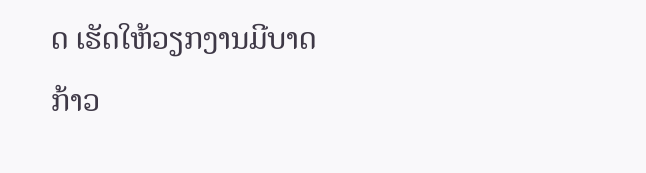ດ ເຮັດໃຫ້ວຽກງານມີບາດກ້າວ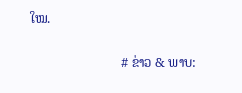ໃໝ.

                           # ຂ່າວ & ພາບ: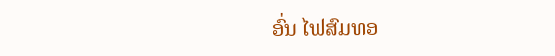ອົ່ນ ໄຟສົມທອ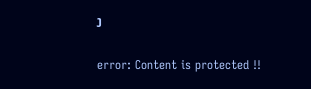ງ

error: Content is protected !!